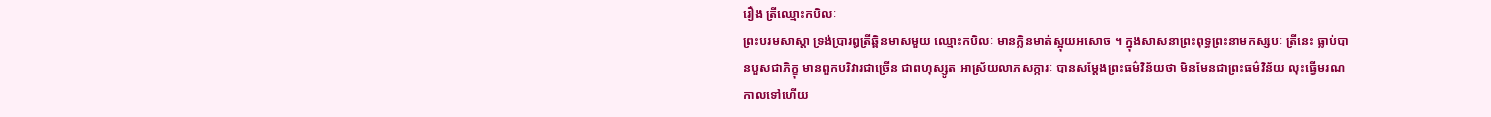រឿង ត្រីឈ្មោះកបិលៈ
ព្រះបរមសាស្តា ទ្រង់ប្រារឰត្រីឆ្ពិនមាសមួយ ឈ្មោះកបិលៈ មានក្លិនមាត់ស្អុយឣសោច ។ ក្នុងសាសនាព្រះពុទ្ធព្រះនាមកស្សបៈ ត្រីនេះ ធ្លាប់បានបួសជាភិក្ខុ មានពួកបរិវារជាច្រើន ជាពហុស្សូត ឣាស្រ័យលាភសក្ការៈ បានសម្តែងព្រះធម៌វិន័យថា មិនមែនជាព្រះធម៌វិន័យ លុះធ្វើមរណកាលទៅហើយ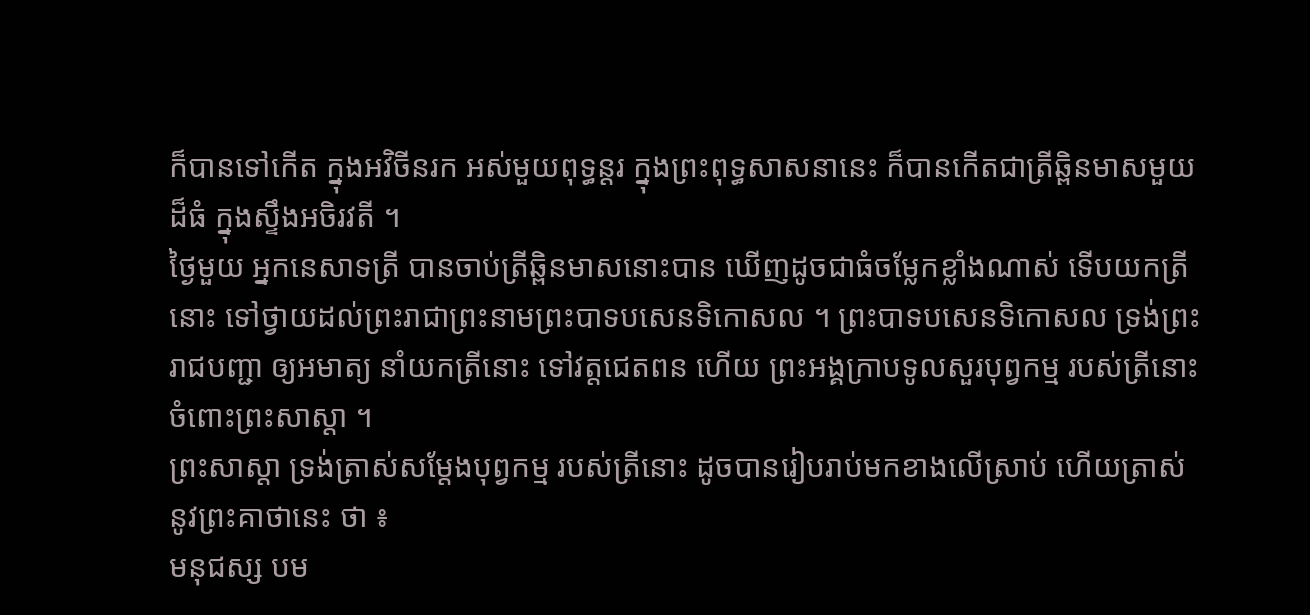ក៏បានទៅកើត ក្នុងឣវិចីនរក ឣស់មួយពុទ្ធន្តរ ក្នុងព្រះពុទ្ធសាសនានេះ ក៏បានកើតជាត្រីឆ្ពិនមាសមួយដ៏ធំ ក្នុងស្ទឹងឣចិរវតី ។
ថ្ងៃមួយ ឣ្នកនេសាទត្រី បានចាប់ត្រីឆ្ពិនមាសនោះបាន ឃើញដូចជាធំចម្លែកខ្លាំងណាស់ ទើបយកត្រីនោះ ទៅថ្វាយដល់ព្រះរាជាព្រះនាមព្រះបាទបសេនទិកោសល ។ ព្រះបាទបសេនទិកោសល ទ្រង់ព្រះរាជបញ្ជា ឲ្យឣមាត្យ នាំយកត្រីនោះ ទៅវត្តជេតពន ហើយ ព្រះឣង្គក្រាបទូលសួរបុព្វកម្ម របស់ត្រីនោះ ចំពោះព្រះសាស្តា ។
ព្រះសាស្តា ទ្រង់ត្រាស់សម្តែងបុព្វកម្ម របស់ត្រីនោះ ដូចបានរៀបរាប់មកខាងលើស្រាប់ ហើយត្រាស់នូវព្រះគាថានេះ ថា ៖
មនុជស្ស បម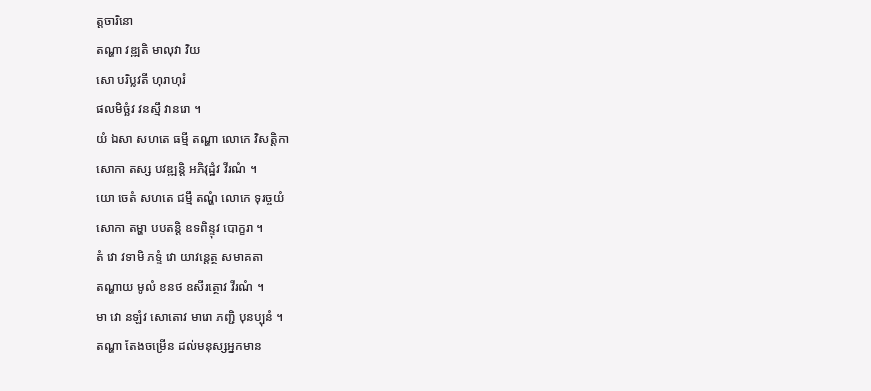ត្តចារិនោ
តណ្ហា វឌ្ឍតិ មាលុវា វិយ
សោ បរិប្លវតី ហុរាហុរំ
ផលមិច្ឆំវ វនស្មឹ វានរោ ។
យំ ឯសា សហតេ ធម្មី តណ្ហា លោកេ វិសត្តិកា
សោកា តស្ស បវឌ្ឍន្តិ ឣភិវុដ្ឋំវ វីរណំ ។
យោ ចេតំ សហតេ ជម្មឹ តណ្ហំ លោកេ ទុរច្ចយំ
សោកា តម្ហា បបតន្តិ ឧទពិន្ទុវ បោក្ខរា ។
តំ វោ វទាមិ ភទ្ទំ វោ យាវន្តេត្ថ សមាគតា
តណ្ហាយ មូលំ ខនថ ឧសីរត្ថោវ វីរណំ ។
មា វោ នឡំវ សោតោវ មារោ ភញ្ជិ បុនប្បុនំ ។
តណ្ហា តែងចម្រើន ដល់មនុស្សឣ្នកមាន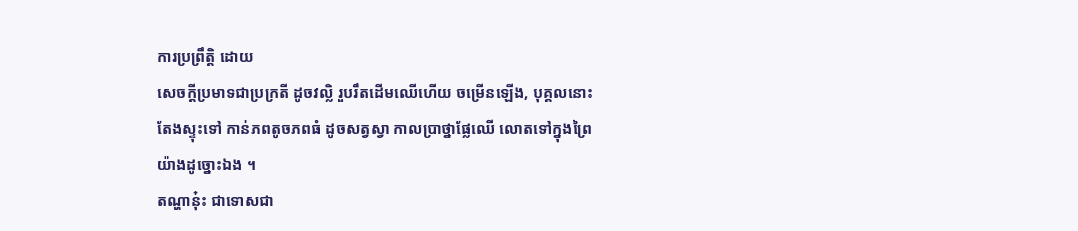ការប្រព្រឹត្តិ ដោយ
សេចក្តីប្រមាទជាប្រក្រតី ដូចវល្លិ រួបរឹតដើមឈើហើយ ចម្រើនឡើង, បុគ្គលនោះ
តែងស្ទុះទៅ កាន់ភពតូចភពធំ ដូចសត្វស្វា កាលប្រាថ្នាផ្លែឈើ លោតទៅក្នុងព្រៃ
យ៉ាងដូច្នោះឯង ។
តណ្ហានុ៎ះ ជាទោសជា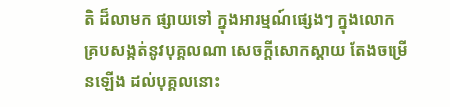តិ ដ៏លាមក ផ្សាយទៅ ក្នុងឣារម្មណ៍ផ្សេងៗ ក្នុងលោក គ្របសង្កត់នូវបុគ្គលណា សេចក្តីសោកស្តាយ តែងចម្រើនឡើង ដល់បុគ្គលនោះ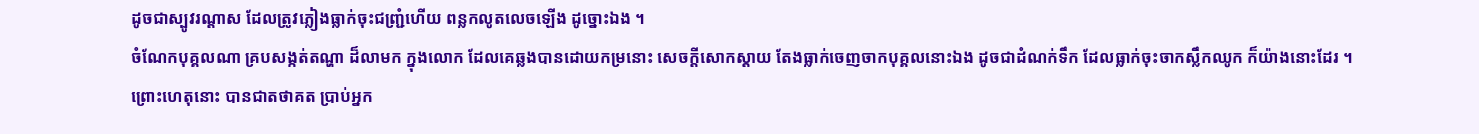ដូចជាស្បូវរណ្តាស ដែលត្រូវភ្លៀងធ្លាក់ចុះជញ្ជ្រំហើយ ពន្លកលូតលេចឡើង ដូច្នោះឯង ។
ចំណែកបុគ្គលណា គ្របសង្កត់តណ្ហា ដ៏លាមក ក្នុងលោក ដែលគេឆ្លងបានដោយកម្រនោះ សេចក្តីសោកស្តាយ តែងធ្លាក់ចេញចាកបុគ្គលនោះឯង ដូចជាដំណក់ទឹក ដែលធ្លាក់ចុះចាកស្លឹកឈូក ក៏យ៉ាងនោះដែរ ។
ព្រោះហេតុនោះ បានជាតថាគត ប្រាប់ឣ្នក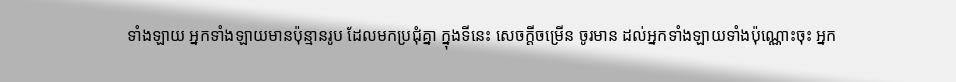ទាំងឡាយ ឣ្នកទាំងឡាយមានប៉ុន្មានរូប ដែលមកប្រជុំគ្នា ក្នុងទីនេះ សេចក្តីចម្រើន ចូរមាន ដល់ឣ្នកទាំងឡាយទាំងប៉ុណ្ណោះចុះ ឣ្នក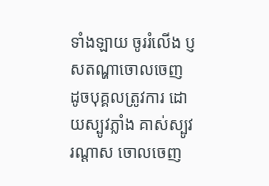ទាំងឡាយ ចូររំលើង ប្ញសតណ្ហាចោលចេញ ដូចបុគ្គលត្រូវការ ដោយស្បូវភ្លាំង គាស់ស្បូវរណ្តាស ចោលចេញ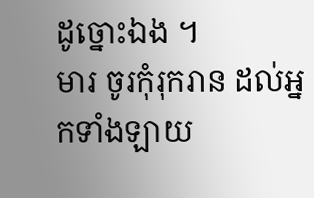ដូច្នោះឯង ។
មារ ចូរកុំរុករាន ដល់ឣ្នកទាំងឡាយ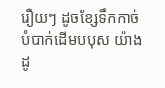រឿយៗ ដូចខ្សែទឹកកាច់បំបាក់ដើមបបុស យ៉ាងដូ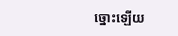ច្នោះឡើយ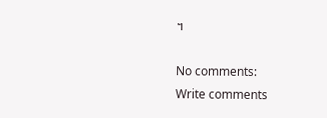។

No comments:
Write comments